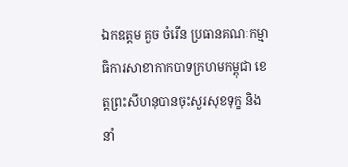ឯកឧត្ដម គួច ចំរើន ប្រធានគណៈកម្មាធិការសាខាកាកបាទក្រហមកម្ពុជា ខេត្តព្រះសីហនុបានចុះសួរសុខទុក្ខ និងនាំ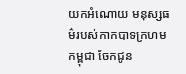យកអំណោយ មនុស្សធម៌របស់កាកបាទក្រហមកម្ពុជា ចែកជូន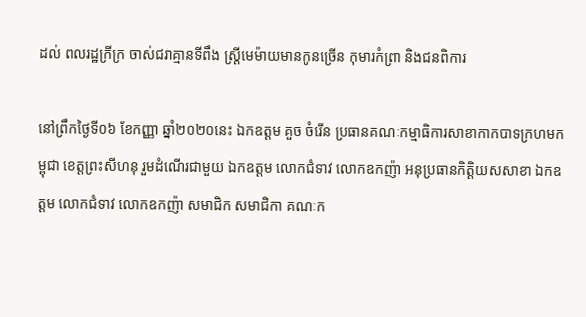ដល់ ពលរដ្ឋក្រីក្រ ចាស់ជរាគ្មានទីពឹង ស្ត្រីមេម៉ាយមានកូនច្រើន កុមារកំព្រា និងជនពិការ

នៅព្រឹកថ្ងៃទី០៦ ខែកញ្ញា ឆ្នាំ២០២០នេះ ឯកឧត្ដម គួច ចំរើន ប្រធានគណៈកម្មាធិការសាខាកាកបាទក្រហមកម្ពុជា ខេត្តព្រះសីហនុ រួមដំណើរជាមួយ ឯកឧត្តម លោកជំទាវ លោកឧកញ៉ា អនុប្រធានកិត្តិយសសាខា ឯកឧត្តម លោកជំទាវ លោកឧកញ៉ា សមាជិក សមាជិកា គណៈក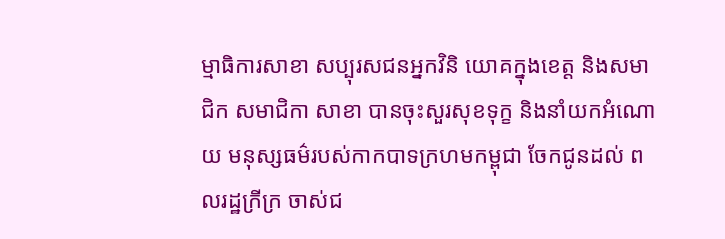ម្មាធិការសាខា សប្បុរសជនអ្នកវិនិ យោគក្នុងខេត្ត និងសមាជិក សមាជិកា សាខា បានចុះសួរសុខទុក្ខ និងនាំយកអំណោយ មនុស្សធម៌របស់កាកបាទក្រហមកម្ពុជា ចែកជូនដល់ ពលរដ្ឋក្រីក្រ ចាស់ជ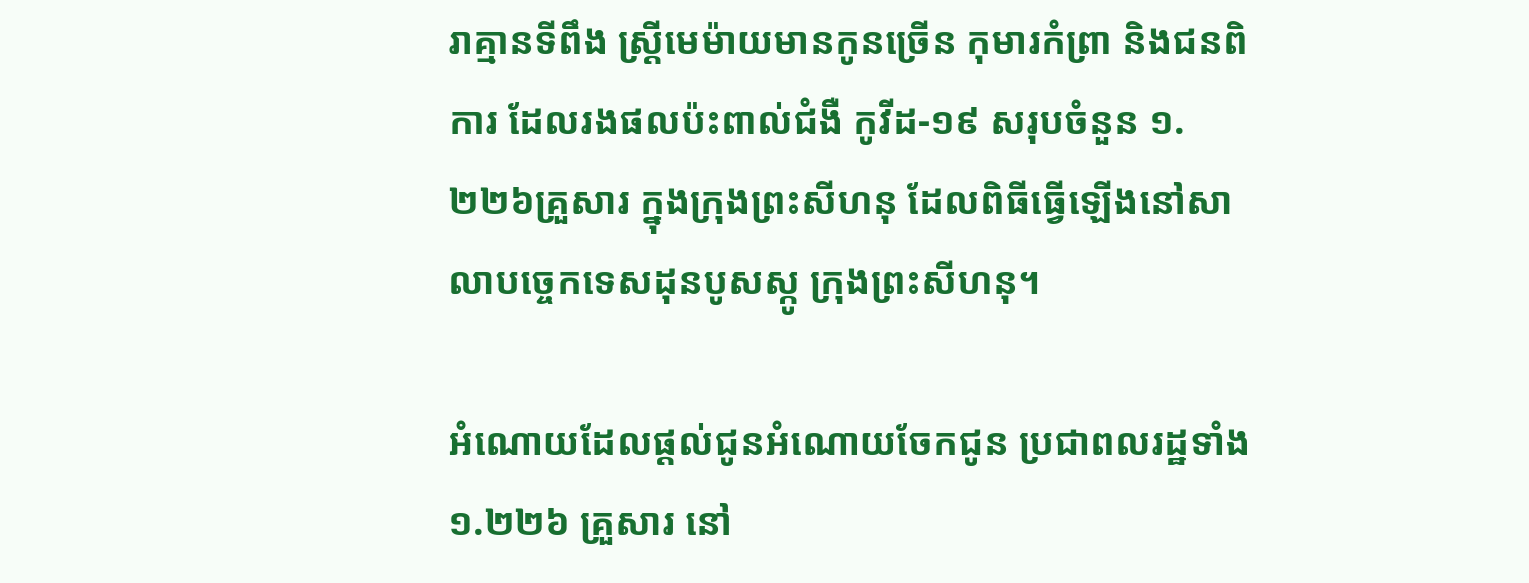រាគ្មានទីពឹង ស្ត្រីមេម៉ាយមានកូនច្រើន កុមារកំព្រា និងជនពិការ ដែលរងផលប៉ះពាល់ជំងឺ កូវីដ-១៩ សរុបចំនួន ១.២២៦គ្រួសារ ក្នុងក្រុងព្រះសីហនុ ដែលពិធីធ្វើឡើងនៅសាលាបច្ចេកទេសដុនបូសស្កូ ក្រុងព្រះសីហនុ។

អំណោយដែលផ្តល់ជូនអំណោយចែកជូន ប្រជាពលរដ្ឋទាំង ១.២២៦ គ្រួសារ នៅ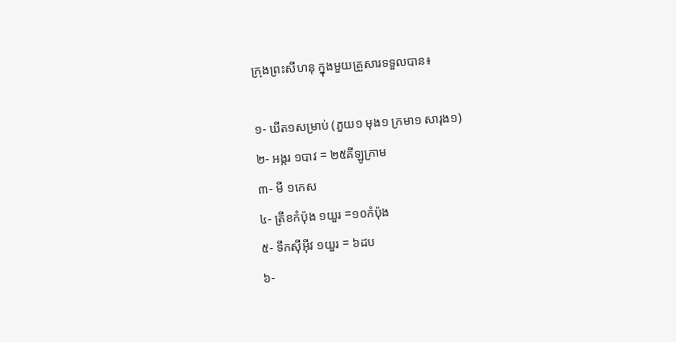ក្រុងព្រះសីហនុ ក្នុងមួយគ្រួសារទទួលបាន៖

១- ឃីត១សម្រាប់ (ភួយ១ មុង១ ក្រមា១ សារុង១)
២- អង្ករ ១បាវ = ២៥គីឡូក្រាម
៣- មី ១កេស
៤- ត្រីខកំប៉ុង ១យួរ =១០កំប៉ុង
៥- ទឹកស៊ីអ៊ីវ ១យួរ = ៦ដប
៦-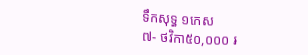ទឹកសុទ្ធ ១កេស
៧- ថវិកា៥០,០០០ ៛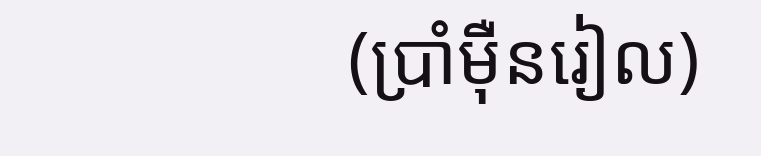(ប្រាំម៉ឺនរៀល)